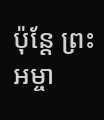ប៉ុន្តែ ព្រះអម្ចា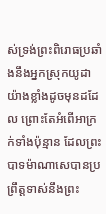ស់ទ្រង់ព្រះពិរោធប្រឆាំងនឹងអ្នកស្រុកយូដាយ៉ាងខ្លាំងដូចមុនដដែល ព្រោះតែអំពើអាក្រក់ទាំងប៉ុន្មាន ដែលព្រះបាទម៉ាណាសេបានប្រព្រឹត្តទាស់នឹងព្រះ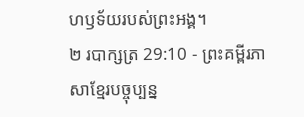ហឫទ័យរបស់ព្រះអង្គ។
២ របាក្សត្រ 29:10 - ព្រះគម្ពីរភាសាខ្មែរបច្ចុប្បន្ន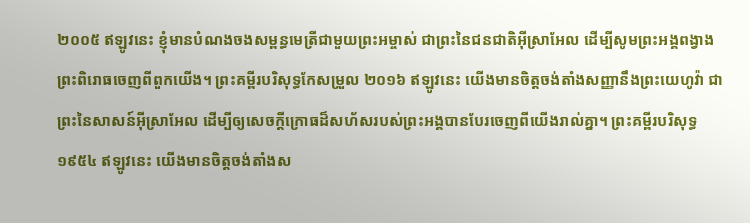២០០៥ ឥឡូវនេះ ខ្ញុំមានបំណងចងសម្ពន្ធមេត្រីជាមួយព្រះអម្ចាស់ ជាព្រះនៃជនជាតិអ៊ីស្រាអែល ដើម្បីសូមព្រះអង្គពង្វាងព្រះពិរោធចេញពីពួកយើង។ ព្រះគម្ពីរបរិសុទ្ធកែសម្រួល ២០១៦ ឥឡូវនេះ យើងមានចិត្តចង់តាំងសញ្ញានឹងព្រះយេហូវ៉ា ជាព្រះនៃសាសន៍អ៊ីស្រាអែល ដើម្បីឲ្យសេចក្ដីក្រោធដ៏សហ័សរបស់ព្រះអង្គបានបែរចេញពីយើងរាល់គ្នា។ ព្រះគម្ពីរបរិសុទ្ធ ១៩៥៤ ឥឡូវនេះ យើងមានចិត្តចង់តាំងស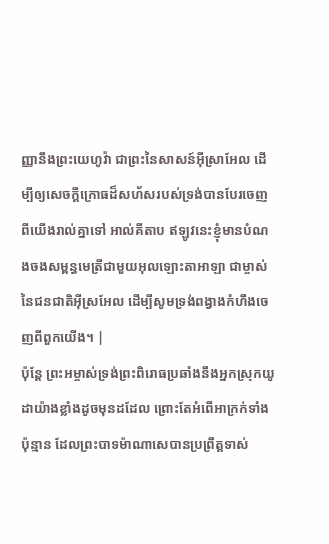ញ្ញានឹងព្រះយេហូវ៉ា ជាព្រះនៃសាសន៍អ៊ីស្រាអែល ដើម្បីឲ្យសេចក្ដីក្រោធដ៏សហ័សរបស់ទ្រង់បានបែរចេញពីយើងរាល់គ្នាទៅ អាល់គីតាប ឥឡូវនេះខ្ញុំមានបំណងចងសម្ពន្ធមេត្រីជាមួយអុលឡោះតាអាឡា ជាម្ចាស់នៃជនជាតិអ៊ីស្រអែល ដើម្បីសូមទ្រង់ពង្វាងកំហឹងចេញពីពួកយើង។ |
ប៉ុន្តែ ព្រះអម្ចាស់ទ្រង់ព្រះពិរោធប្រឆាំងនឹងអ្នកស្រុកយូដាយ៉ាងខ្លាំងដូចមុនដដែល ព្រោះតែអំពើអាក្រក់ទាំងប៉ុន្មាន ដែលព្រះបាទម៉ាណាសេបានប្រព្រឹត្តទាស់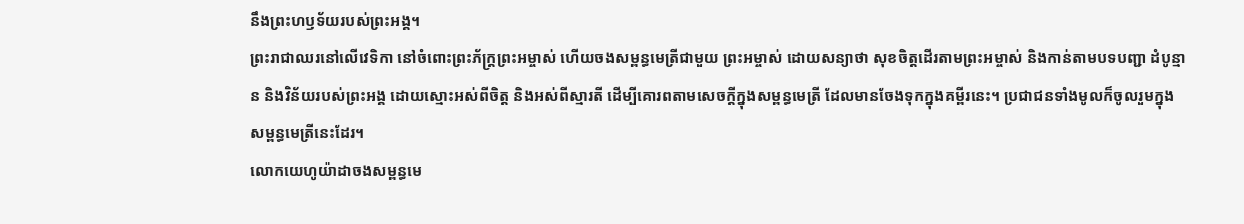នឹងព្រះហឫទ័យរបស់ព្រះអង្គ។
ព្រះរាជាឈរនៅលើវេទិកា នៅចំពោះព្រះភ័ក្ត្រព្រះអម្ចាស់ ហើយចងសម្ពន្ធមេត្រីជាមួយ ព្រះអម្ចាស់ ដោយសន្យាថា សុខចិត្តដើរតាមព្រះអម្ចាស់ និងកាន់តាមបទបញ្ជា ដំបូន្មាន និងវិន័យរបស់ព្រះអង្គ ដោយស្មោះអស់ពីចិត្ត និងអស់ពីស្មារតី ដើម្បីគោរពតាមសេចក្ដីក្នុងសម្ពន្ធមេត្រី ដែលមានចែងទុកក្នុងគម្ពីរនេះ។ ប្រជាជនទាំងមូលក៏ចូលរួមក្នុងសម្ពន្ធមេត្រីនេះដែរ។
លោកយេហូយ៉ាដាចងសម្ពន្ធមេ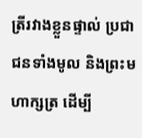ត្រីរវាងខ្លួនផ្ទាល់ ប្រជាជនទាំងមូល និងព្រះមហាក្សត្រ ដើម្បី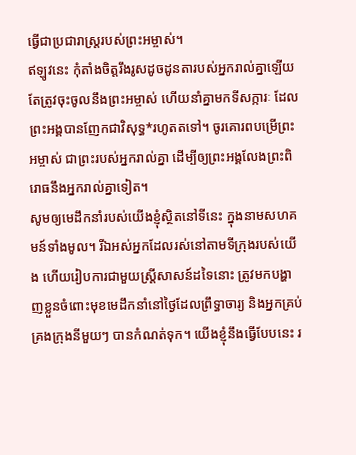ធ្វើជាប្រជារាស្ត្ររបស់ព្រះអម្ចាស់។
ឥឡូវនេះ កុំតាំងចិត្តរឹងរូសដូចដូនតារបស់អ្នករាល់គ្នាឡើយ តែត្រូវចុះចូលនឹងព្រះអម្ចាស់ ហើយនាំគ្នាមកទីសក្ការៈ ដែលព្រះអង្គបានញែកជាវិសុទ្ធ*រហូតតទៅ។ ចូរគោរពបម្រើព្រះអម្ចាស់ ជាព្រះរបស់អ្នករាល់គ្នា ដើម្បីឲ្យព្រះអង្គលែងព្រះពិរោធនឹងអ្នករាល់គ្នាទៀត។
សូមឲ្យមេដឹកនាំរបស់យើងខ្ញុំស្ថិតនៅទីនេះ ក្នុងនាមសហគមន៍ទាំងមូល។ រីឯអស់អ្នកដែលរស់នៅតាមទីក្រុងរបស់យើង ហើយរៀបការជាមួយស្ត្រីសាសន៍ដទៃនោះ ត្រូវមកបង្ហាញខ្លួនចំពោះមុខមេដឹកនាំនៅថ្ងៃដែលព្រឹទ្ធាចារ្យ និងអ្នកគ្រប់គ្រងក្រុងនីមួយៗ បានកំណត់ទុក។ យើងខ្ញុំនឹងធ្វើបែបនេះ រ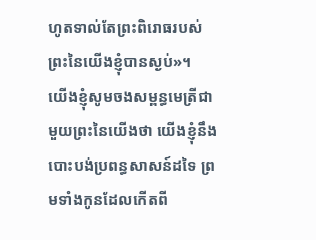ហូតទាល់តែព្រះពិរោធរបស់ព្រះនៃយើងខ្ញុំបានស្ងប់»។
យើងខ្ញុំសូមចងសម្ពន្ធមេត្រីជាមួយព្រះនៃយើងថា យើងខ្ញុំនឹងបោះបង់ប្រពន្ធសាសន៍ដទៃ ព្រមទាំងកូនដែលកើតពី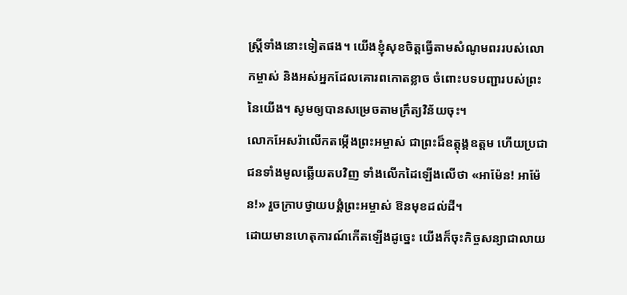ស្ត្រីទាំងនោះទៀតផង។ យើងខ្ញុំសុខចិត្តធ្វើតាមសំណូមពររបស់លោកម្ចាស់ និងអស់អ្នកដែលគោរពកោតខ្លាច ចំពោះបទបញ្ជារបស់ព្រះនៃយើង។ សូមឲ្យបានសម្រេចតាមក្រឹត្យវិន័យចុះ។
លោកអែសរ៉ាលើកតម្កើងព្រះអម្ចាស់ ជាព្រះដ៏ឧត្តុង្គឧត្ដម ហើយប្រជាជនទាំងមូលឆ្លើយតបវិញ ទាំងលើកដៃឡើងលើថា «អាម៉ែន! អាម៉ែន!» រួចក្រាបថ្វាយបង្គំព្រះអម្ចាស់ ឱនមុខដល់ដី។
ដោយមានហេតុការណ៍កើតឡើងដូច្នេះ យើងក៏ចុះកិច្ចសន្យាជាលាយ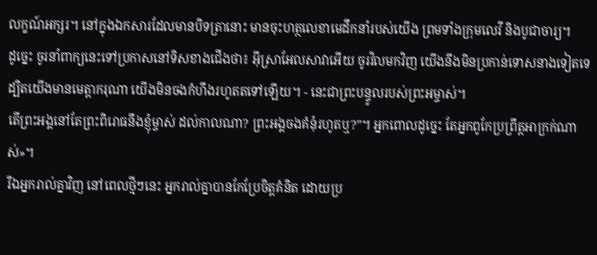លក្ខណ៍អក្សរ។ នៅក្នុងឯកសារដែលមានបិទត្រានោះ មានចុះហត្ថលេខាមេដឹកនាំរបស់យើង ព្រមទាំងក្រុមលេវី និងបូជាចារ្យ។
ដូច្នេះ ចូរនាំពាក្យនេះទៅប្រកាសនៅទិសខាងជើងថា៖ អ៊ីស្រាអែលសាវាអើយ ចូរវិលមកវិញ យើងនឹងមិនប្រកាន់ទោសនាងទៀតទេ ដ្បិតយើងមានមេត្តាករុណា យើងមិនចងកំហឹងរហូតតទៅឡើយ។ - នេះជាព្រះបន្ទូលរបស់ព្រះអម្ចាស់។
តើព្រះអង្គនៅតែព្រះពិរោធនឹងខ្ញុំម្ចាស់ ដល់កាលណា? ព្រះអង្គចងគំនុំរហូតឬ?”។ អ្នកពោលដូច្នេះ តែអ្នកពូកែប្រព្រឹត្តអាក្រក់ណាស់»។
រីឯអ្នករាល់គ្នាវិញ នៅពេលថ្មីៗនេះ អ្នករាល់គ្នាបានកែប្រែចិត្តគំនិត ដោយប្រ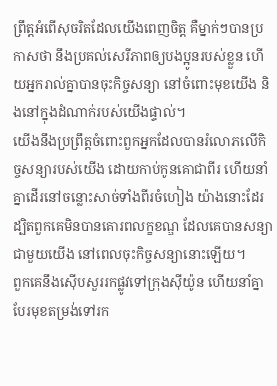ព្រឹត្តអំពើសុចរិតដែលយើងពេញចិត្ត គឺម្នាក់ៗបានប្រកាសថា នឹងប្រគល់សេរីភាពឲ្យបងប្អូនរបស់ខ្លួន ហើយអ្នករាល់គ្នាបានចុះកិច្ចសន្យា នៅចំពោះមុខយើង និងនៅក្នុងដំណាក់របស់យើងផ្ទាល់។
យើងនឹងប្រព្រឹត្តចំពោះពួកអ្នកដែលបានរំលោភលើកិច្ចសន្យារបស់យើង ដោយកាប់កូនគោជាពីរ ហើយនាំគ្នាដើរនៅចន្លោះសាច់ទាំងពីរចំហៀង យ៉ាងនោះដែរ ដ្បិតពួកគេមិនបានគោរពលក្ខខណ្ឌ ដែលគេបានសន្យាជាមួយយើង នៅពេលចុះកិច្ចសន្យានោះឡើយ។
ពួកគេនឹងស៊ើបសួររកផ្លូវទៅក្រុងស៊ីយ៉ូន ហើយនាំគ្នាបែរមុខតម្រង់ទៅរក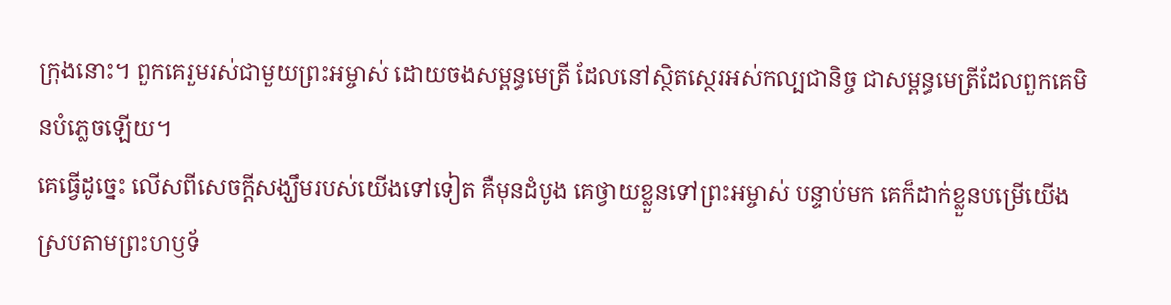ក្រុងនោះ។ ពួកគេរួមរស់ជាមួយព្រះអម្ចាស់ ដោយចងសម្ពន្ធមេត្រី ដែលនៅស្ថិតស្ថេរអស់កល្បជានិច្ច ជាសម្ពន្ធមេត្រីដែលពួកគេមិនបំភ្លេចឡើយ។
គេធ្វើដូច្នេះ លើសពីសេចក្ដីសង្ឃឹមរបស់យើងទៅទៀត គឺមុនដំបូង គេថ្វាយខ្លួនទៅព្រះអម្ចាស់ បន្ទាប់មក គេក៏ដាក់ខ្លួនបម្រើយើង ស្របតាមព្រះហឫទ័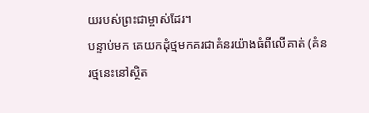យរបស់ព្រះជាម្ចាស់ដែរ។
បន្ទាប់មក គេយកដុំថ្មមកគរជាគំនរយ៉ាងធំពីលើគាត់ (គំនរថ្មនេះនៅស្ថិត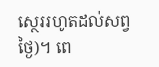ស្ថេររហូតដល់សព្វថ្ងៃ)។ ពេ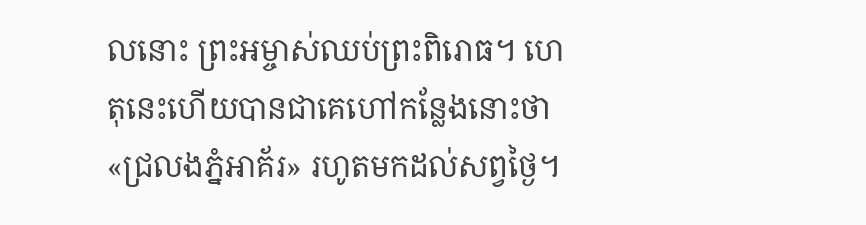លនោះ ព្រះអម្ចាស់ឈប់ព្រះពិរោធ។ ហេតុនេះហើយបានជាគេហៅកន្លែងនោះថា «ជ្រលងភ្នំអាគ័រ» រហូតមកដល់សព្វថ្ងៃ។